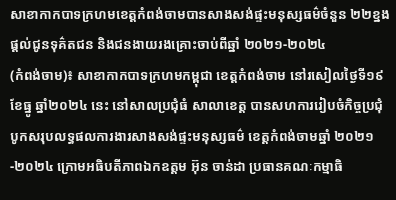សាខាកាកបាទក្រហមខេត្តកំពង់ចាមបានសាងសង់ផ្ទះមនុស្សធម៌ចំនួន ២២ខ្នងផ្តល់ជូនទុគ៌តជន និងជនងាយរងគ្រោះចាប់ពីឆ្នាំ ២០២១-២០២៤
(កំពង់ចាម)៖ សាខាកាកបាទក្រហមកម្ពុជា ខេត្តកំពង់ចាម នៅរសៀលថ្ងៃទី១៩ ខែធ្នូ ឆ្នាំ២០២៤ នេះ នៅសាលប្រជុំធំ សាលាខេត្ត បានសហការរៀបចំកិច្ចប្រជុំបូកសរុបលទ្ធផលការងារសាងសង់ផ្ទះមនុស្សធម៌ ខេត្តកំពង់ចាមឆ្នាំ ២០២១-២០២៤ ក្រោមអធិបតីភាពឯកឧត្តម អ៊ុន ចាន់ដា ប្រធានគណៈកម្មាធិ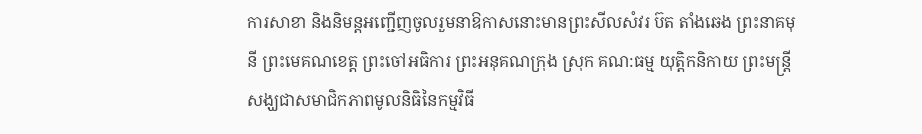ការសាខា និងនិមន្តអញ្ជើញចូលរួមនាឱកាសនោះមានព្រះសីលសំវរ ប៊ត តាំងឆេង ព្រះនាគមុនី ព្រះមេគណខេត្ត ព្រះចៅអធិការ ព្រះអនុគណក្រុង ស្រុក គណ:ធម្ម យុត្តិកនិកាយ ព្រះមន្ត្រីសង្ឃជាសមាជិកភាពមូលនិធិនៃកម្មវិធី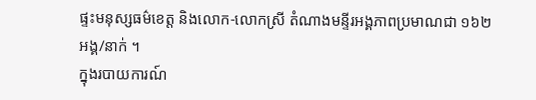ផ្ទះមនុស្សធម៌ខេត្ត និងលោក-លោកស្រី តំណាងមន្ទីរអង្គភាពប្រមាណជា ១៦២អង្គ/នាក់ ។
ក្នុងរបាយការណ៍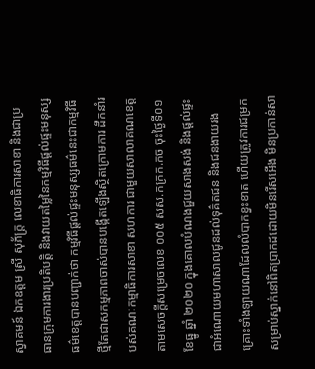ស្វាគមន៍ ឯកឧត្តម ស្រី សុភ័ក្ត្រ លេខាធិការសាខា និងជាប្រធានក្រុមការងារប្រតិបត្តិ និងវាយតម្លៃនៃកម្មវិធីផ្តល់ផ្ទះមនុស្សធម៌ខេត្តបានបញ្ជាក់ថា កម្មវិធីផ្តល់ផ្ទះមនុស្សធម៌នេះជាកម្មវិធីថ្មីតែជាសកម្មភាពចាស់បានបង្កើតឡើងស្ថិតក្រោមការ ដឹកនាំរបស់គណៈកម្មាធិការសាខា សហការ ជាមួយសាលាគណខេត្តតាមសេចក្តីសម្រេចលេខ ០០៥ សស.កក្រក.កច ចុះថ្ងៃទី០១ ខែធ្នូ ឆ្នាំ ២០២០ ក្នុងគោលបំណងជួយសាងសង់ និងផ្តល់ផ្ទះជាអំណោយមហាសាលជូនដល់ទុគ៌តជន និងជនងាយរងគ្រោះទាំងឡាយណាដែលលំបាកខ្វះខាត ហើយត្រូវការជម្រកសម្រាប់ស្នាក់នៅពិតប្រាកដដោយមិនរើសអើង មិនប្រកាន់សា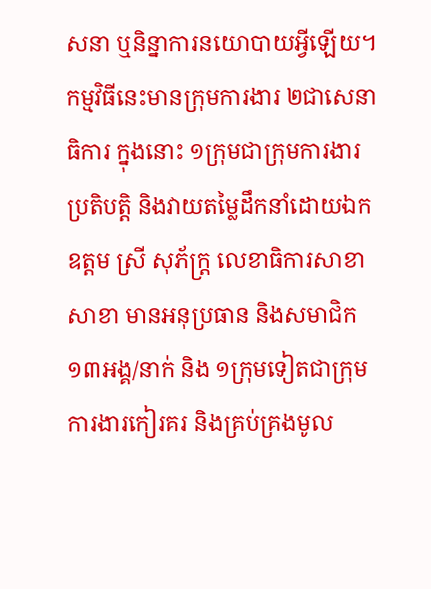សនា ឬនិន្នាការនយោបាយអ្វីឡើយ។
កម្មវិធីនេះមានក្រុមការងារ ២ជាសេនាធិការ ក្នុងនោះ ១ក្រុមជាក្រុមការងារប្រតិបត្តិ និងវាយតម្លៃដឹកនាំដោយឯកឧត្តម ស្រី សុភ័ក្ត្រ លេខាធិការសាខាសាខា មានអនុប្រធាន និងសមាជិក ១៣អង្គ/នាក់ និង ១ក្រុមទៀតជាក្រុមការងារកៀរគរ និងគ្រប់គ្រងមូល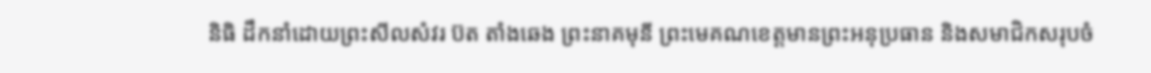និធិ ដឹកនាំដោយព្រះសីលសំវរ ប៊ត តាំងឆេង ព្រះនាគមុនី ព្រះមេគណខេត្តមានព្រះអនុប្រធាន និងសមាជិកសរុបចំ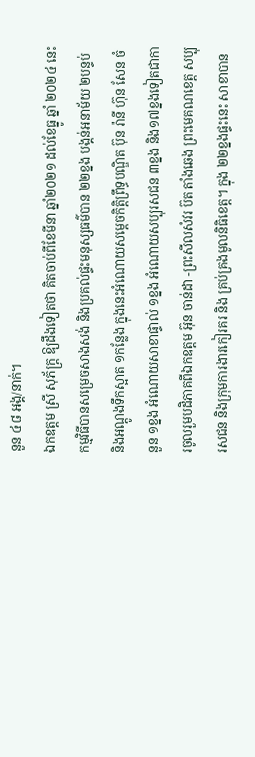នួន ៤៨ អង្គ/នាក់។
ឯកឧត្តម ស្រី សុភ័ក្ត្រ ឱ្យដឹងទៀតថា គិតចាប់ពីខែមីនា ឆ្នាំ២០២១ ដល់ខែធ្នូ ឆ្នាំ ២០២៤ នេះ កម្មវិធីបានសម្រេចសាងសង់ និងប្រគល់ផ្ទះមនុស្សធម៌បាន ២២ខ្នង បង្គន់អនាម័យ ២បន្ទប់ និងអណ្តូងទឹកស្អាត ១កន្លែង ក្នុងនេះអំណោយសម្តេចកិត្តិព្រឹទ្ធបណ្ឌិត ប៊ុន រ៉ានី ហ៊ុន សែន ចំនួន ១ខ្នង អំណោយសាខាផ្ទាល់ ១ខ្នង អំណោយសប្បុរសជន ៣ខ្នង និង១៧ខ្នងទៀតជាការចូលរួមបដិភាគពីឯកឧត្តម អ៊ុន ចាន់ដា -ព្រះសីលសំវរ ប៊ត តាំងឆេង ព្រះមេគណខេត្ត សប្បុរសជន និងក្រុមការងារកៀរគរ និង គ្រប់គ្រងមូលនិធិខេត្ត។ ក្នុង ២២ខ្នងផ្ទះនេះ សាខាបាន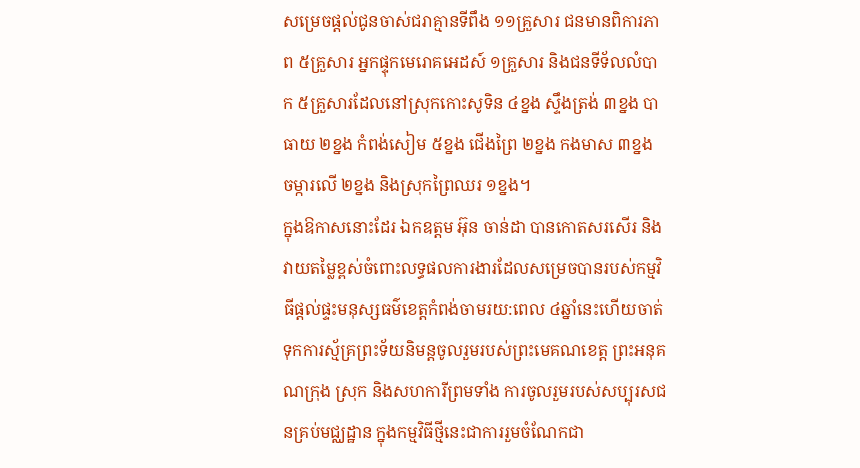សម្រេចផ្តល់ជូនចាស់ជរាគ្មានទីពឹង ១១គ្រួសារ ជនមានពិការភាព ៥គ្រួសារ អ្នកផ្ទុកមេរោគអេដស៍ ១គ្រួសារ និងជនទីទ័លលំបាក ៥គ្រួសារដែលនៅស្រុកកោះសូទិន ៤ខ្នង ស្ទឹងត្រង់ ៣ខ្នង បាធាយ ២ខ្នង កំពង់សៀម ៥ខ្នង ជើងព្រៃ ២ខ្នង កងមាស ៣ខ្នង ចម្ការលើ ២ខ្នង និងស្រុកព្រៃឈរ ១ខ្នង។
ក្នុងឱកាសនោះដែរ ឯកឧត្តម អ៊ុន ចាន់ដា បានកោតសរសើរ និងវាយតម្លៃខ្ពស់ចំពោះលទ្ធផលការងារដែលសម្រេចបានរបស់កម្មវិធីផ្តល់ផ្ទះមនុស្សធម៌ខេត្តកំពង់ចាមរយ:ពេល ៤ឆ្នាំនេះហើយចាត់ទុកការស្ម័គ្រព្រះទ័យនិមន្តចូលរួមរបស់ព្រះមេគណខេត្ត ព្រះអនុគណក្រុង ស្រុក និងសហការីព្រមទាំង ការចូលរួមរបស់សប្បុរសជនគ្រប់មជ្ឈដ្ឋាន ក្នុងកម្មវិធីថ្មីនេះជាការរួមចំណែកជា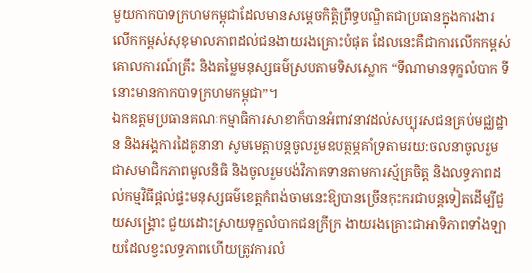មួយកាកបាទក្រហមកម្ពុជាដែលមានសម្តេចកិត្តិព្រឹទ្ធបណ្ឌិតជាប្រធានក្នុងការងារលើកកម្ពស់សុខុមាលភាពដល់ជនងាយរងគ្រោះបំផុត ដែលនេះគឺជាការលើកកម្ពស់គោលការណ៍គ្រឹះ និងតម្លៃមនុស្សធម៌ស្របតាមទិសស្លោក “ទីណាមានទុក្ខលំបាក ទីនោះមានកាកបាទក្រហមកម្ពុជា”។
ឯកឧត្តមប្រធានគណៈកម្មាធិការសាខាក៏បានអំពាវនាវដល់សប្បុរសជនគ្រប់មជ្ឈដ្ឋាន និងអង្គការដៃគូនានា សូមមេត្តាបន្តចូលរួមឧបត្ថម្ភគាំទ្រតាមរយ:ចលនាចូលរួមជាសមាជិកភាពមូលនិធិ និងចូលរួមបង់វិភាគទានតាមការស្ម័គ្រចិត្ត និងលទ្ធភាពដល់កម្មវិធីផ្តល់ផ្ទះមនុស្សធម៌ខេត្តកំពង់ចាមនេះឱ្យបានច្រើនកុះករជាបន្តទៀតដើម្បីជួយសង្គ្រោះ ជួយដោះស្រាយទុក្ខលំបាកជនក្រីក្រ ងាយរងគ្រោះជាអាទិភាពទាំងឡាយដែលខ្វះលទ្ធភាពហើយត្រូវការលំ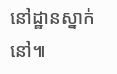នៅដ្ឋានស្នាក់នៅ៕